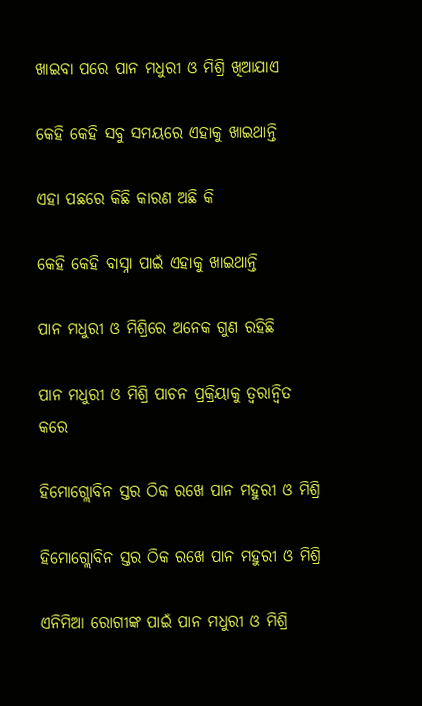ଖାଇବା ପରେ ପାନ ମଧୁରୀ ଓ ମିଶ୍ରି ଖିଆଯାଏ

କେହି କେହି ସବୁ ସମୟରେ ଏହାକୁ ଖାଇଥାନ୍ତି

ଏହା ପଛରେ କିଛି କାରଣ ଅଛି କି

କେହି କେହି ବାସ୍ନା ପାଇଁ ଏହାକୁ ଖାଇଥାନ୍ତି

ପାନ ମଧୁରୀ ଓ ମିଶ୍ରିରେ ଅନେକ ଗୁଣ ରହିଛି

ପାନ ମଧୁରୀ ଓ ମିଶ୍ରି ପାଚନ ପ୍ରକ୍ରିୟାକୁ ତ୍ୱରାନ୍ୱିତ କରେ

ହିମୋଗ୍ଲୋବିନ ସ୍ତର ଠିକ ରଖେ ପାନ ମହୁରୀ ଓ ମିଶ୍ରି

ହିମୋଗ୍ଲୋବିନ ସ୍ତର ଠିକ ରଖେ ପାନ ମହୁରୀ ଓ ମିଶ୍ରି

ଏନିମିଆ ରୋଗୀଙ୍କ ପାଇଁ ପାନ ମଧୁରୀ ଓ ମିଶ୍ରି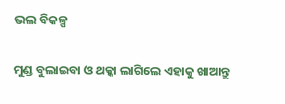ଭଲ ବିକଳ୍ପ

ମୁଣ୍ଡ ବୁଲାଇବା ଓ ଥକ୍କା ଲାଗିଲେ ଏହାକୁ ଖାଆନ୍ତୁ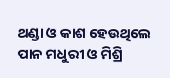ଥଣ୍ଡା ଓ କାଶ ହେଉଥିଲେ ପାନ ମଧୁରୀ ଓ ମିଶ୍ରି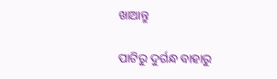ଖାଆନ୍ତୁ

ପାଟିରୁ ଦୁର୍ଗନ୍ଧ ବାହାରୁ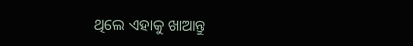ଥିଲେ ଏହାକୁ ଖାଆନ୍ତୁ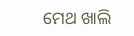ମେଥ ଖାଲି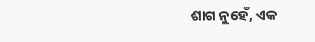ଶାଗ ନୁହେଁ, ଏକ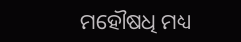ମହୌଷଧି ମଧ୍ୟ